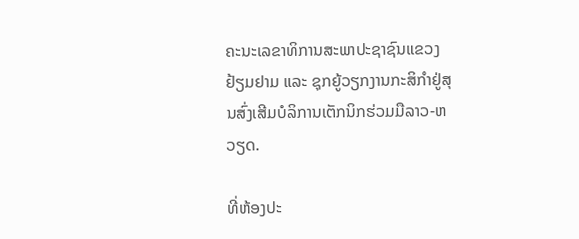ຄະນະເລຂາທິການສະພາປະຊາຊົນແຂວງ ຢ້ຽມຢາມ ແລະ ຊຸກຍູ້ວຽກງານກະສິກຳຢູ່ສຸນສົ່ງເສີມບໍລິການເຕັກນິກຮ່ວມມືລາວ-ຫວຽດ.

ທີ່ຫ້ອງປະ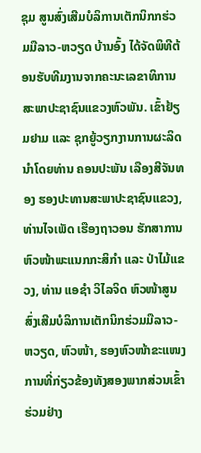ຊຸມ ສູນສົ່ງເສີມບໍລິການເຕັກນິກກຮ່ວມມືລາວ-ຫວຽດ ບ້ານອົ້ງ ໄດ້ຈັດພິທີຕ້ອນຮັບທີມງານຈາກຄະນະເລຂາທິການສະພາປະຊາຊົນແຂວງຫົວພັນ. ເຂົ້າຢ້ຽມຢາມ ແລະ ຊຸກຍູ້ວຽກງານການຜະລິດ ນຳໂດຍທ່ານ ຄອນປະພັນ ເລືອງສີຈັນທອງ ຮອງປະທານສະພາປະຊາຊົນແຂວງ, ທ່ານໄຈເພັດ ເຮືອງຖາວອນ ຮັກສາການຫົວໜ້າພະແນກກະສິກຳ ແລະ ປ່າໄມ້ແຂວງ, ທ່ານ ແອຊຳ ວິໄລຈິດ ຫົວໜ້າສູນສົ່ງເສີມບໍລິການເຕັກນິກຮ່ວມມືລາວ-ຫວຽດ, ຫົວໜ້າ, ຮອງຫົວໜ້າຂະແໜງການທີ່ກ່ຽວຂ້ອງທັງສອງພາກສ່ວນເຂົ້າຮ່ວມຢ່າງ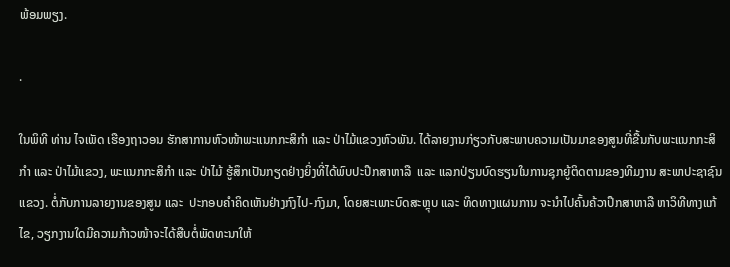ພ້ອມພຽງ.

.

ໃນພິທີ ທ່ານ ໄຈເພັດ ເຮືອງຖາວອນ ຮັກສາການຫົວໜ້າພະແນກກະສິກຳ ແລະ ປ່າໄມ້ແຂວງຫົວພັນ. ໄດ້ລາຍງານກ່ຽວກັບສະພາບຄວາມເປັນມາຂອງສູນທີ່ຂື້ນກັບພະແນກກະສິກຳ ແລະ ປ່າໄມ້ແຂວງ, ພະແນກກະສິກຳ ແລະ ປ່າໄມ້ ຮູ້ສຶກເປັນກຽດຢ່າງຍິ່ງທີ່ໄດ້ພົບປະປຶກສາຫາລື  ແລະ ແລກປ່ຽນບົດຮຽນໃນການຊຸກຍູ້ຕິດຕາມຂອງທີມງານ ສະພາປະຊາຊົນແຂວງ. ຕໍ່ກັບການລາຍງານຂອງສູນ ແລະ  ປະກອບຄຳຄິດເຫັນຢ່າງກົງໄປ-ກົງມາ, ໂດຍສະເພາະບົດສະຫຼຸບ ແລະ ທິດທາງແຜນການ ຈະນຳໄປຄົ້ນຄ້ວາປຶກສາຫາລື ຫາວິທີທາງແກ້ໄຂ, ວຽກງານໃດມີຄວາມກ້າວໜ້າຈະໄດ້ສືບຕໍ່ພັດທະນາໃຫ້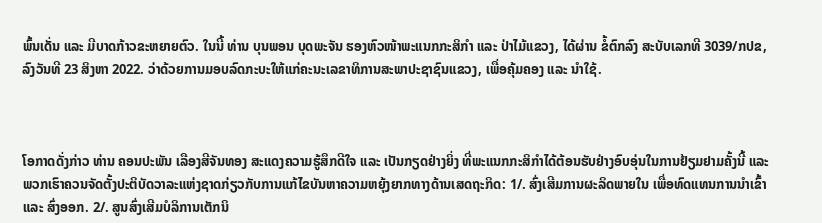ພົ້ນເດັ່ນ ແລະ ມີບາດກ້າວຂະຫຍາຍຕົວ. ໃນນີ້ ທ່ານ ບຸນພອນ ບຸດພະຈັນ ຮອງຫົວໜ້າພະແນກກະສິກຳ ແລະ ປ່າໄມ້ແຂວງ, ໄດ້ຜ່ານ ຂໍ້ຕົກລົງ ສະບັບເລກທີ 3039/ກປຂ, ລົງວັນທີ 23 ສິງຫາ 2022. ວ່າດ້ວຍການມອບລົດກະບະໃຫ້ແກ່ຄະນະເລຂາທິການສະພາປະຊາຊົນແຂວງ, ເພື່ອຄຸ້ມຄອງ ແລະ ນຳໃຊ້.



ໂອກາດດັ່ງກ່າວ ທ່ານ ຄອນປະພັນ ເລືອງສີຈັນທອງ ສະແດງຄວາມຮູ້ສຶກດີໃຈ ແລະ ເປັນກຽດຢ່າງຍິ່ງ ທີ່ພະແນກກະສິກຳໄດ້ຕ້ອນຮັບຢ່າງອົບອຸ່ນໃນການຢ້ຽມຢາມຄັ້ງນີ້ ແລະ ພວກເຮົາຄວນຈັດຕັ້ງປະຕິບັດວາລະແຫ່ງຊາດກ່ຽວກັບການແກ້ໄຂບັນຫາຄວາມຫຍຸ້ງຍາກທາງດ້ານເສດຖະກິດ: 1/. ສົ່ງເສີມການຜະລິດພາຍໃນ ເພື່ອທົດແທນການນຳເຂົ້າ ແລະ ສົ່ງອອກ. 2/. ສູນສົ່ງເສີມບໍລິການເຕັກນິ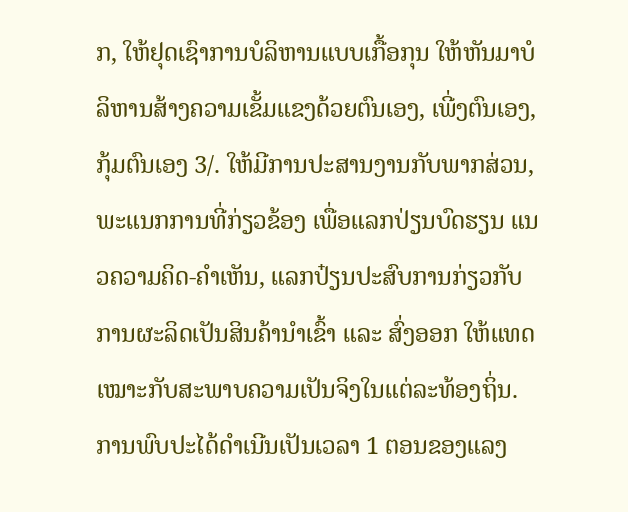ກ, ໃຫ້ຢຸດເຊົາການບໍລິຫານແບບເກື້ອກຸນ ໃຫ້ຫັນມາບໍລິຫານສ້າງຄວາມເຂັ້ມແຂງດ້ວຍຕົນເອງ, ເພີ່ງຕົນເອງ, ກຸ້ມຕົນເອງ 3/. ໃຫ້ມີການປະສານງານກັບພາກສ່ວນ, ພະແນກການທີ່ກ່ຽວຂ້ອງ ເພື່ອແລກປ່ຽນບົດຮຽນ ແນວຄວາມຄິດ-ຄຳເຫັນ, ແລກປ໋ຽນປະສົບການກ່ຽວກັບການຜະລິດເປັນສິນຄ້ານຳເຂົ້າ ແລະ ສົ່ງອອກ ໃຫ້ແທດເໝາະກັບສະພາບຄວາມເປັນຈິງໃນແຕ່ລະທ້ອງຖິ່ນ. ການພົບປະໄດ້ດຳເນີນເປັນເວລາ 1 ຕອນຂອງແລງ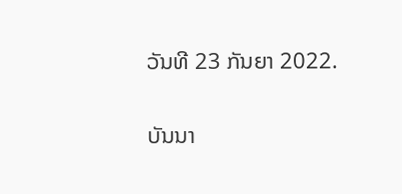ວັນທີ 23 ກັນຍາ 2022.

ບັນນາ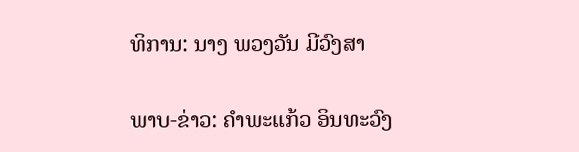ທິການ: ນາງ ພວງວັນ ມີວົງສາ

ພາບ-ຂ່າວ: ຄຳພະແກ້ວ ອິນທະວົງ